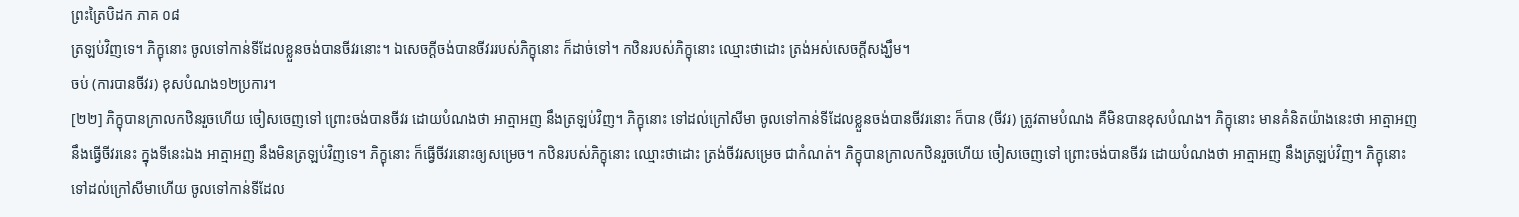ព្រះត្រៃបិដក ភាគ ០៨
ត្រឡប់វិញទេ។ ភិក្ខុនោះ ចូលទៅកាន់ទីដែលខ្លួនចង់បានចីវរនោះ។ ឯសេចក្តីចង់បានចីវររបស់ភិក្ខុនោះ ក៏ដាច់ទៅ។ កឋិនរបស់ភិក្ខុនោះ ឈ្មោះថាដោះ ត្រង់អស់សេចក្តីសង្ឃឹម។
ចប់ (ការបានចីវរ) ខុសបំណង១២ប្រការ។
[២២] ភិក្ខុបានក្រាលកឋិនរួចហើយ ចៀសចេញទៅ ព្រោះចង់បានចីវរ ដោយបំណងថា អាត្មាអញ នឹងត្រឡប់វិញ។ ភិក្ខុនោះ ទៅដល់ក្រៅសីមា ចូលទៅកាន់ទីដែលខ្លួនចង់បានចីវរនោះ ក៏បាន (ចីវរ) ត្រូវតាមបំណង គឺមិនបានខុសបំណង។ ភិក្ខុនោះ មានគំនិតយ៉ាងនេះថា អាត្មាអញ នឹងធ្វើចីវរនេះ ក្នុងទីនេះឯង អាត្មាអញ នឹងមិនត្រឡប់វិញទេ។ ភិក្ខុនោះ ក៏ធ្វើចីវរនោះឲ្យសម្រេច។ កឋិនរបស់ភិក្ខុនោះ ឈ្មោះថាដោះ ត្រង់ចីវរសម្រេច ជាកំណត់។ ភិក្ខុបានក្រាលកឋិនរួចហើយ ចៀសចេញទៅ ព្រោះចង់បានចីវរ ដោយបំណងថា អាត្មាអញ នឹងត្រឡប់វិញ។ ភិក្ខុនោះ ទៅដល់ក្រៅសីមាហើយ ចូលទៅកាន់ទីដែល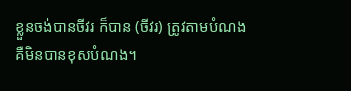ខ្លួនចង់បានចីវរ ក៏បាន (ចីវរ) ត្រូវតាមបំណង គឺមិនបានខុសបំណង។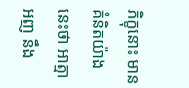ភិក្ខុនោះ មានគំនិតយ៉ាងនេះថា អាត្មាអញ នឹង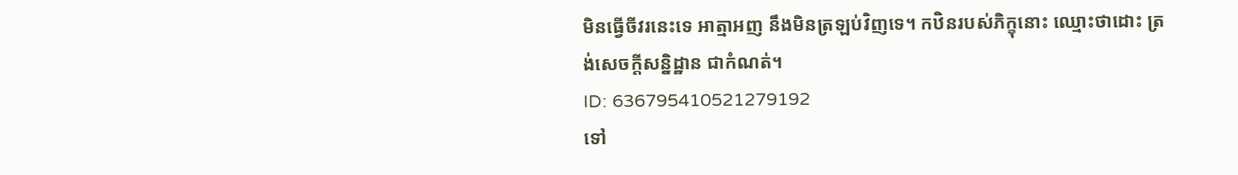មិនធ្វើចីវរនេះទេ អាត្មាអញ នឹងមិនត្រឡប់វិញទេ។ កឋិនរបស់ភិក្ខុនោះ ឈ្មោះថាដោះ ត្រង់សេចក្តីសន្និដ្ឋាន ជាកំណត់។
ID: 636795410521279192
ទៅ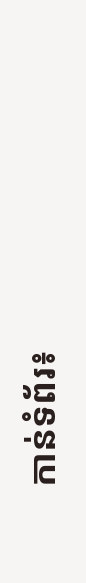កាន់ទំព័រ៖